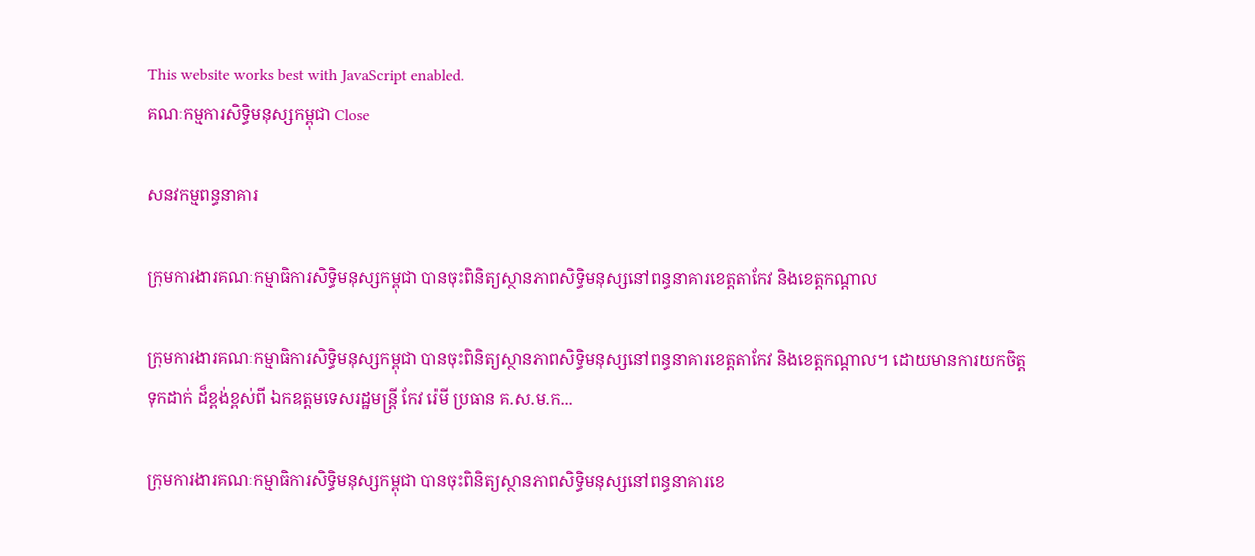This website works best with JavaScript enabled.
គណៈកម្មការសិទ្ធិមនុស្សកម្ពុជា Close

សនវកម្មពន្ធនាគារ

ក្រុមការងារគណៈកម្មាធិការសិទ្ធិមនុស្សកម្ពុជា បានចុះពិនិត្យស្ថានភាពសិទ្ធិមនុស្សនៅពន្ធនាគារខេត្តតាកែវ និងខេត្តកណ្តាល

ក្រុមការងារគណៈកម្មាធិការសិទ្ធិមនុស្សកម្ពុជា បានចុះពិនិត្យស្ថានភាពសិទ្ធិមនុស្សនៅពន្ធនាគារខេត្តតាកែវ និងខេត្តកណ្តាល។ ដោយមានការយកចិត្តទុកដាក់ ដ៏ខ្ពង់ខ្ពស់ពី ឯកឧត្តមទេសរដ្ឋមន្ត្រី កែវ រ៉េមី ប្រធាន គ.ស.ម.ក...

ក្រុមការងារគណៈកម្មាធិការសិទ្ធិមនុស្សកម្ពុជា បានចុះពិនិត្យស្ថានភាពសិទ្ធិមនុស្សនៅពន្ធនាគារខេ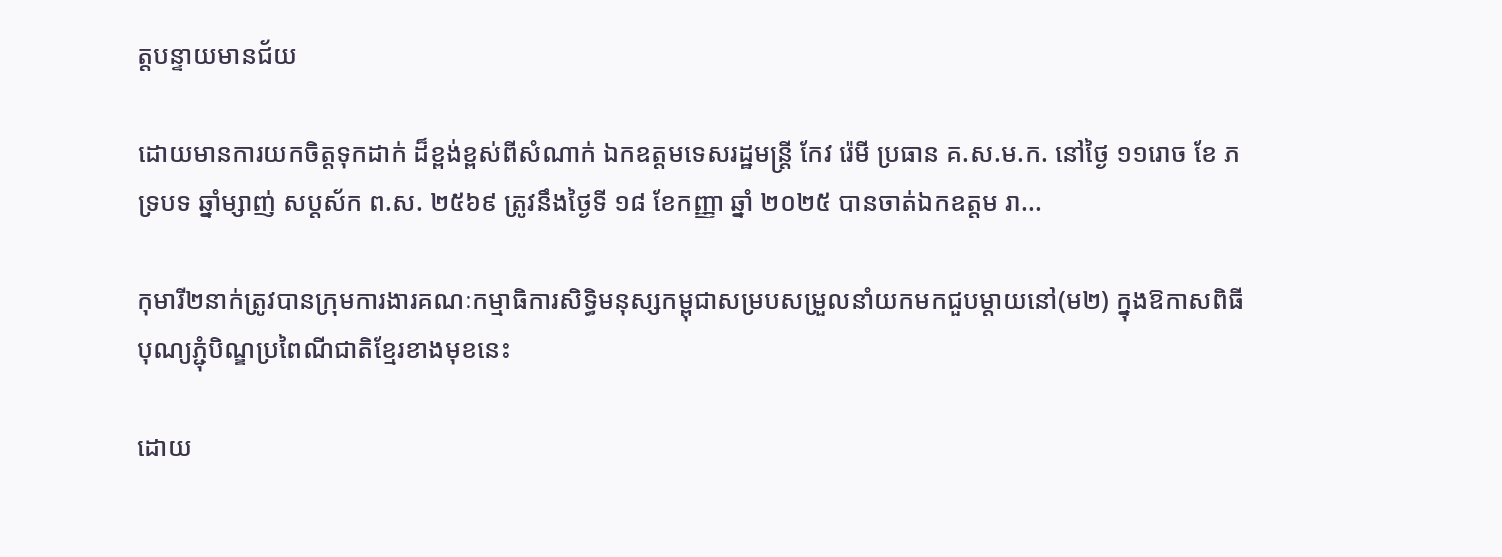ត្តបន្ទាយមានជ័យ

ដោយមានការយកចិត្តទុកដាក់ ដ៏ខ្ពង់ខ្ពស់ពីសំណាក់ ឯកឧត្តមទេសរដ្ឋមន្ត្រី កែវ រ៉េមី ប្រធាន គ.ស.ម.ក. នៅថ្ងៃ ១១រោច ខែ ភទ្របទ ឆ្នាំម្សាញ់ សប្តស័ក ព.ស. ២៥៦៩ ត្រូវនឹងថ្ងៃទី ១៨ ខែកញ្ញា ឆ្នាំ ២០២៥ បានចាត់ឯកឧត្តម រា...

កុមារី២នាក់ត្រូវបានក្រុមការងារគណៈកម្មាធិការសិទ្ធិមនុស្សកម្ពុជាសម្របសម្រួលនាំយកមកជួបម្តាយនៅ(ម២) ក្នុងឱកាសពិធីបុណ្យភ្ជុំបិណ្ឌប្រពៃណីជាតិខ្មែរខាងមុខនេះ

ដោយ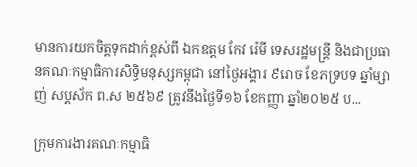មានការយកចិត្តទុកដាក់ខ្ពស់ពី ឯកឧត្តម កែវ រ៉េមី ទេសរដ្ឋមន្រ្តី និងជាប្រធានគណៈកម្មាធិការសិទ្ធិមនុស្សកម្ពុជា នៅថ្ងៃអង្គារ ៩រោច ខែភទ្របទ ឆ្នាំម្សាញ់ សប្តស័ក ព.ស ២៥៦៩ ត្រូវនឹងថ្ងៃទី១៦ ខែកញ្ញា ឆ្នាំ២០២៥ ប...

ក្រុមការងារគណៈកម្មាធិ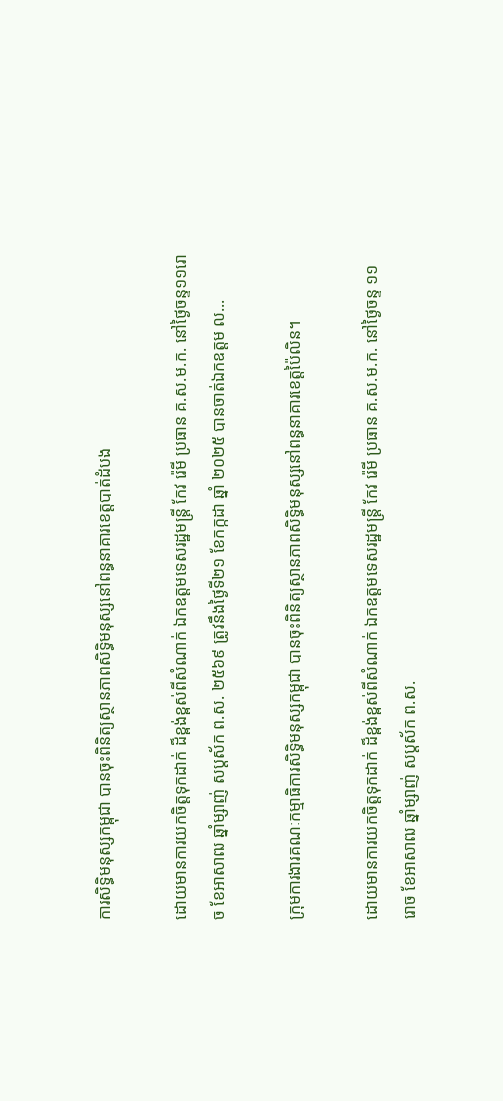ការសិទ្ធិមនុស្សកម្ពុជា បានចុះពិនិត្យស្ថានភាពសិទ្ធិមនុស្សនៅពន្ធនាគារខេត្តបាត់ដំបង

ដោយមានការយកចិត្តទុកដាក់ ដ៏ខ្ពង់ខ្ពស់ពីសំណាក់ ឯកឧត្តមទេសរដ្ឋមន្ត្រី កែវ រ៉េមី ប្រធាន គ.ស.ម.ក. នៅថ្ងៃចន្ទ១១រោច ខែអាសាឍ ឆ្នាំម្សាញ់ សប្តស័ក ព.ស. ២៥៦៩ ត្រូវនឹងថ្ងៃទី២១ ខែកក្កដា ឆ្នាំ ២០២៥ បានចាត់ឯកឧត្តម ល...

ក្រុមការងារគណៈកម្មាធិការសិទ្ធិមនុស្សកម្ពុជា បានចុះពិនិត្យស្ថានភាពសិទ្ធិមនុស្សនៅពន្ធនាគារខេត្តប៉ៃលិន។

ដោយមានការយកចិត្តទុកដាក់ ដ៏ខ្ពង់ខ្ពស់ពីសំណាក់ ឯកឧត្តមទេសរដ្ឋមន្ត្រី កែវ រ៉េមី ប្រធាន គ.ស.ម.ក. នៅថ្ងៃចន្ទ ១១រោច ខែអាសាឍ ឆ្នាំម្សាញ់ សប្តស័ក ព.ស.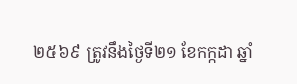២៥៦៩ ត្រូវនឹងថ្ងៃទី២១ ខែកក្កដា ឆ្នាំ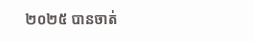២០២៥ បានចាត់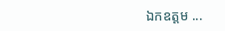ឯកឧត្តម ...